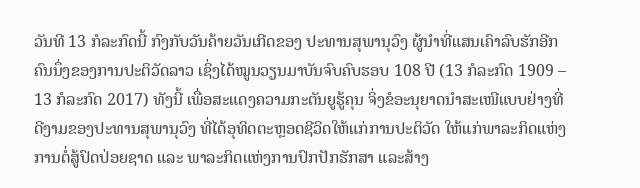ວັນທີ 13 ກໍລະກົດນີ້ ກົງກັບວັນຄ້າຍວັນເກີດຂອງ ປະທານສຸພານຸວົງ ຜູ້ນຳທີ່ແສນເຄົາລົບຮັກອີກຄົນນຶ່ງຂອງການປະຕິວັດລາວ ເຊິ່ງໄດ້ໝູນວຽນມາບັນຈົບຄົບຮອບ 108 ປີ (13 ກໍລະກົດ 1909 – 13 ກໍລະກົດ 2017) ທັງນີ້ ເພື່ອສະແດງຄວາມກະຕັນຍູຮູ້ຄຸນ ຈິ່ງຂໍອະນຸຍາດນຳສະເໜີແບບຢ່າງທີ່ດີງາມຂອງປະທານສຸພານຸວົງ ທີ່ໄດ້ອຸທິດຕະຫຼອດຊີວິດໃຫ້ແກ່ການປະຕິວັດ ໃຫ້ແກ່ພາລະກິດແຫ່ງການຕໍ່ສູ້ປົດປ່ອຍຊາດ ແລະ ພາລະກິດແຫ່ງການປົກປັກຮັກສາ ແລະສ້າງ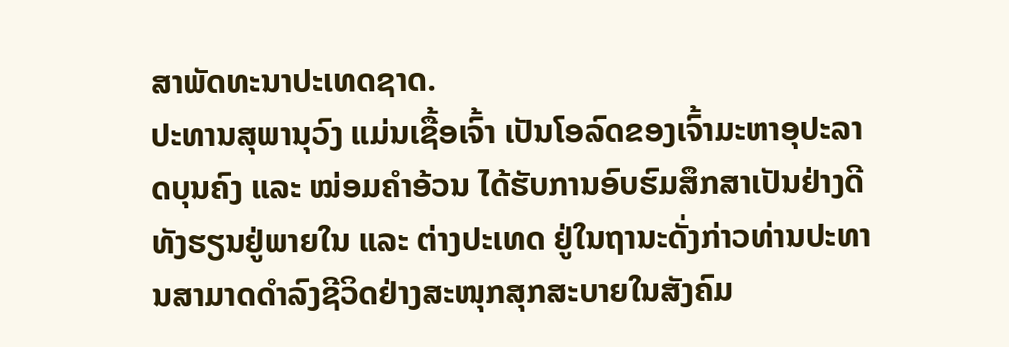ສາພັດທະນາປະເທດຊາດ.
ປະທານສຸພານຸວົງ ແມ່ນເຊື້ອເຈົ້າ ເປັນໂອລົດຂອງເຈົ້າມະຫາອຸປະລາດບຸນຄົງ ແລະ ໝ່ອມຄຳອ້ວນ ໄດ້ຮັບການອົບຮົມສຶກສາເປັນຢ່າງດີທັງຮຽນຢູ່ພາຍໃນ ແລະ ຕ່າງປະເທດ ຢູ່ໃນຖານະດັ່ງກ່າວທ່ານປະທານສາມາດດຳລົງຊີວິດຢ່າງສະໜຸກສຸກສະບາຍໃນສັງຄົມ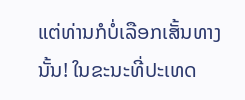ແຕ່ທ່ານກໍບໍ່ເລືອກເສັ້ນທາງນັ້ນ! ໃນຂະນະທີ່ປະເທດ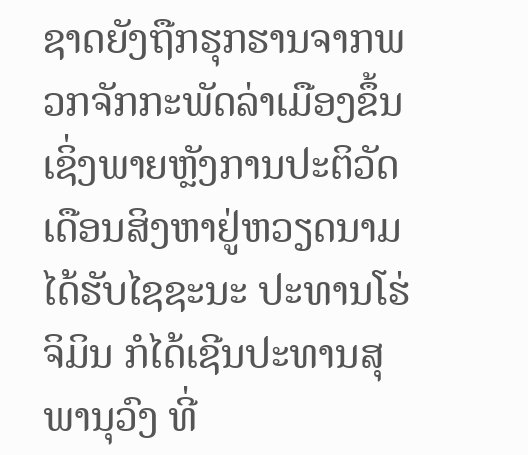ຊາດຍັງຖືກຮຸກຮານຈາກພວກຈັກກະພັດລ່າເມືອງຂຶ້ນ ເຊິ່ງພາຍຫຼັງການປະຕິວັດເດືອນສິງຫາຢູ່ຫວຽດນາມໄດ້ຮັບໄຊຊະນະ ປະທານໂຮ່ຈິມິນ ກໍໄດ້ເຊີນປະທານສຸພານຸວົງ ທີ່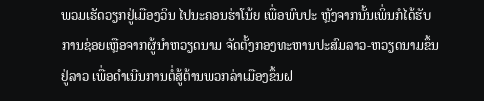ພວມເຮັດວຽກຢູ່ເມືອງວິນ ໄປນະຄອນຮ່າໂນ້ຍ ເພື່ອພົບປະ ຫຼັງຈາກນັ້ນເພິ່ນກໍໄດ້ຮັບການຊ່ອຍເຫຼືອຈາກຜູ້ນຳຫວຽດນາມ ຈັດຕັ້ງກອງທະຫານປະສົມລາວ-ຫວຽດນາມຂຶ້ນຢູ່ລາວ ເພື່ອດຳເນີນການຕໍ່ສູ້ຕ້ານພວກລ່າເມືອງຂຶ້ນຝ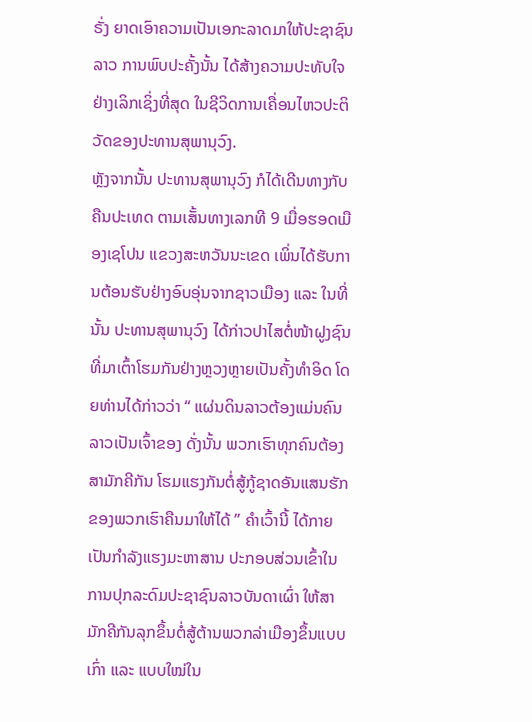ຣັ່ງ ຍາດເອົາຄວາມເປັນເອກະລາດມາໃຫ້ປະຊາຊົນລາວ ການພົບປະຄັ້ງນັ້ນ ໄດ້ສ້າງຄວາມປະທັບໃຈຢ່າງເລິກເຊິ່ງທີ່ສຸດ ໃນຊີວິດການເຄື່ອນໄຫວປະຕິວັດຂອງປະທານສຸພານຸວົງ.
ຫຼັງຈາກນັ້ນ ປະທານສຸພານຸວົງ ກໍໄດ້ເດີນທາງກັບຄືນປະເທດ ຕາມເສັ້ນທາງເລກທີ 9 ເມື່ອຮອດເມືອງເຊໂປນ ແຂວງສະຫວັນນະເຂດ ເພິ່ນໄດ້ຮັບການຕ້ອນຮັບຢ່າງອົບອຸ່ນຈາກຊາວເມືອງ ແລະ ໃນທີ່ນັ້ນ ປະທານສຸພານຸວົງ ໄດ້ກ່າວປາໄສຕໍ່ໜ້າຝູງຊົນທີ່ມາເຕົ້າໂຮມກັນຢ່າງຫຼວງຫຼາຍເປັນຄັ້ງທຳອິດ ໂດຍທ່ານໄດ້ກ່າວວ່າ “ ແຜ່ນດິນລາວຕ້ອງແມ່ນຄົນລາວເປັນເຈົ້າຂອງ ດັ່ງນັ້ນ ພວກເຮົາທຸກຄົນຕ້ອງສາມັກຄີກັນ ໂຮມແຮງກັນຕໍ່ສູ້ກູ້ຊາດອັນແສນຮັກຂອງພວກເຮົາຄືນມາໃຫ້ໄດ້ ” ຄຳເວົ້ານີ້ ໄດ້ກາຍເປັນກຳລັງແຮງມະຫາສານ ປະກອບສ່ວນເຂົ້າໃນການປຸກລະດົມປະຊາຊົນລາວບັນດາເຜົ່າ ໃຫ້ສາມັກຄີກັນລຸກຂຶ້ນຕໍ່ສູ້ຕ້ານພວກລ່າເມືອງຂຶ້ນແບບເກົ່າ ແລະ ແບບໃໝ່ໃນ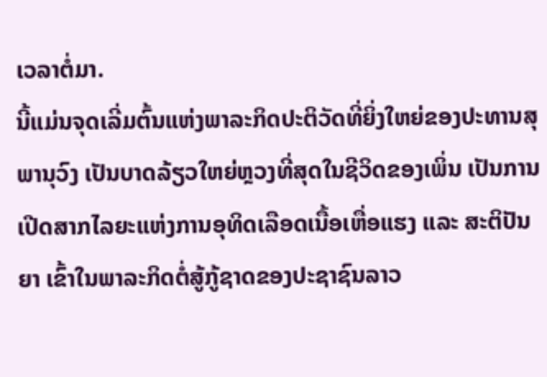ເວລາຕໍ່ມາ.
ນີ້ແມ່ນຈຸດເລີ່ມຕົ້ນແຫ່ງພາລະກິດປະຕິວັດທີ່ຍິ່ງໃຫຍ່ຂອງປະທານສຸພານຸວົງ ເປັນບາດລ້ຽວໃຫຍ່ຫຼວງທີ່ສຸດໃນຊີວິດຂອງເພິ່ນ ເປັນການເປີດສາກໄລຍະແຫ່ງການອຸທິດເລືອດເນື້ອເຫື່ອແຮງ ແລະ ສະຕິປັນຍາ ເຂົ້າໃນພາລະກິດຕໍ່ສູ້ກູ້ຊາດຂອງປະຊາຊົນລາວ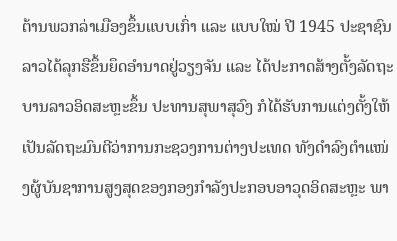ຕ້ານພວກລ່າເມືອງຂຶ້ນແບບເກົ່າ ແລະ ແບບໃໝ່ ປີ 1945 ປະຊາຊົນລາວໄດ້ລຸກຮືຂຶ້ນຍຶດອຳນາດຢູ່ວຽງຈັນ ແລະ ໄດ້ປະກາດສ້າງຕັ້ງລັດຖະບານລາວອິດສະຫຼະຂຶ້ນ ປະທານສຸພາສຸວົງ ກໍໄດ້ຮັບການແຕ່ງຕັ້ງໃຫ້ເປັນລັດຖະມົນຕີວ່າການກະຊວງການຕ່າງປະເທດ ທັງດຳລົງຕຳແໜ່ງຜູ້ບັນຊາການສູງສຸດຂອງກອງກຳລັງປະກອບອາວຸດອິດສະຫຼະ ພາ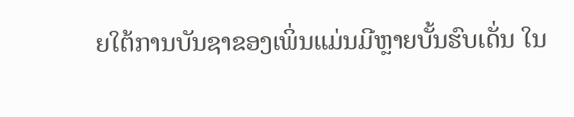ຍໃຕ້ການບັນຊາຂອງເພິ່ນແມ່ນມີຫຼາຍບັ້ນຮົບເດັ່ນ ໃນ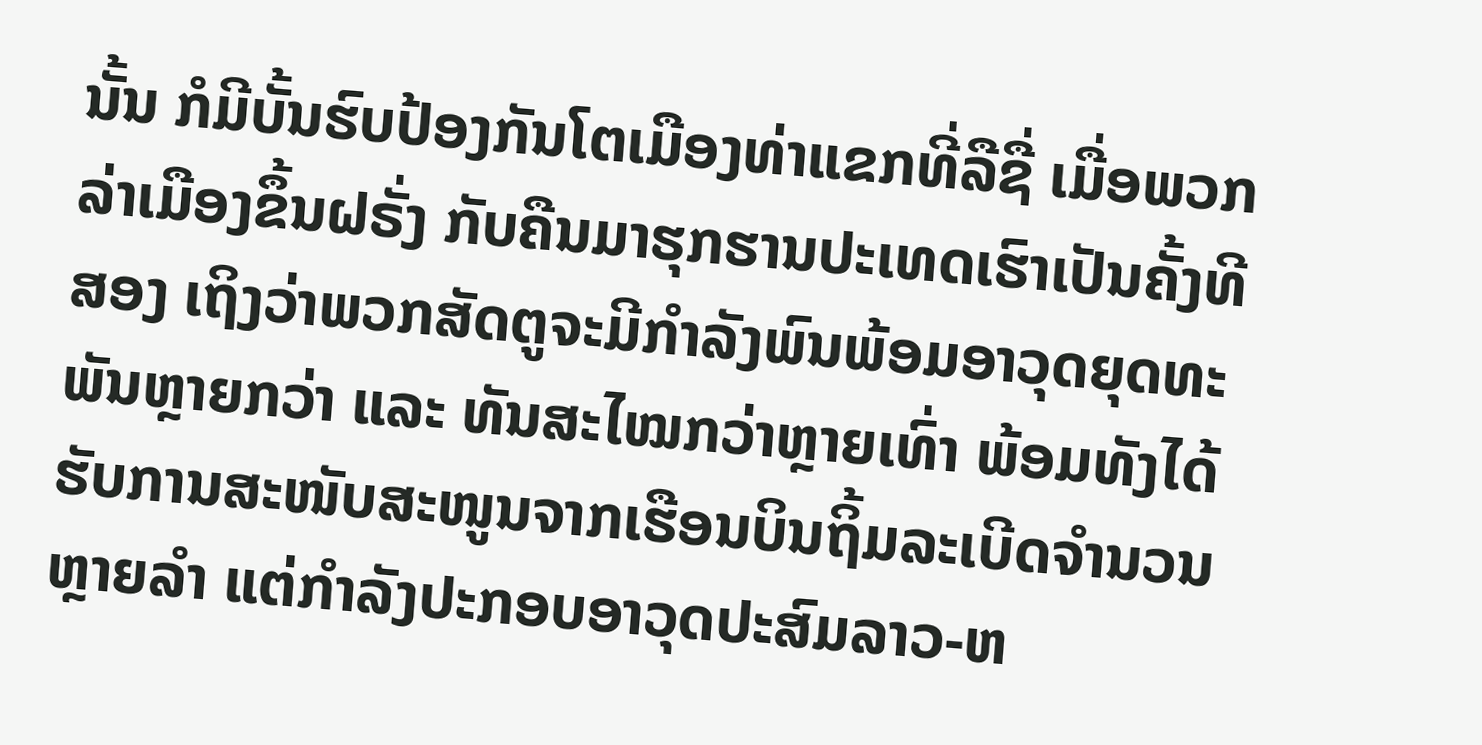ນັ້ນ ກໍມີບັ້ນຮົບປ້ອງກັນໂຕເມືອງທ່າແຂກທີ່ລືຊື່ ເມື່ອພວກລ່າເມືອງຂຶ້ນຝຣັ່ງ ກັບຄືນມາຮຸກຮານປະເທດເຮົາເປັນຄັ້ງທີສອງ ເຖິງວ່າພວກສັດຕູຈະມີກຳລັງພົນພ້ອມອາວຸດຍຸດທະພັນຫຼາຍກວ່າ ແລະ ທັນສະໄໝກວ່າຫຼາຍເທົ່າ ພ້ອມທັງໄດ້ຮັບການສະໜັບສະໜູນຈາກເຮືອນບິນຖິ້ມລະເບີດຈຳນວນຫຼາຍລຳ ແຕ່ກຳລັງປະກອບອາວຸດປະສົມລາວ-ຫ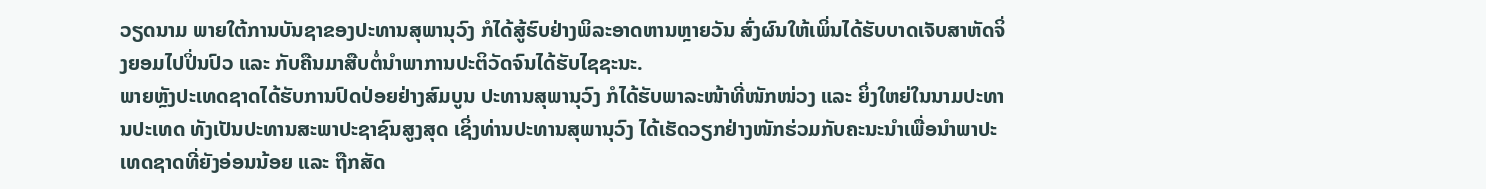ວຽດນາມ ພາຍໃຕ້ການບັນຊາຂອງປະທານສຸພານຸວົງ ກໍໄດ້ສູ້ຮົບຢ່າງພິລະອາດຫານຫຼາຍວັນ ສົ່ງຜົນໃຫ້ເພິ່ນໄດ້ຮັບບາດເຈັບສາຫັດຈິ່ງຍອມໄປປິ່ນປົວ ແລະ ກັບຄືນມາສືບຕໍ່ນຳພາການປະຕິວັດຈົນໄດ້ຮັບໄຊຊະນະ.
ພາຍຫຼັງປະເທດຊາດໄດ້ຮັບການປົດປ່ອຍຢ່າງສົມບູນ ປະທານສຸພານຸວົງ ກໍໄດ້ຮັບພາລະໜ້າທີ່ໜັກໜ່ວງ ແລະ ຍິ່ງໃຫຍ່ໃນນາມປະທານປະເທດ ທັງເປັນປະທານສະພາປະຊາຊົນສູງສຸດ ເຊິ່ງທ່ານປະທານສຸພານຸວົງ ໄດ້ເຮັດວຽກຢ່າງໜັກຮ່ວມກັບຄະນະນຳເພື່ອນຳພາປະເທດຊາດທີ່ຍັງອ່ອນນ້ອຍ ແລະ ຖືກສັດ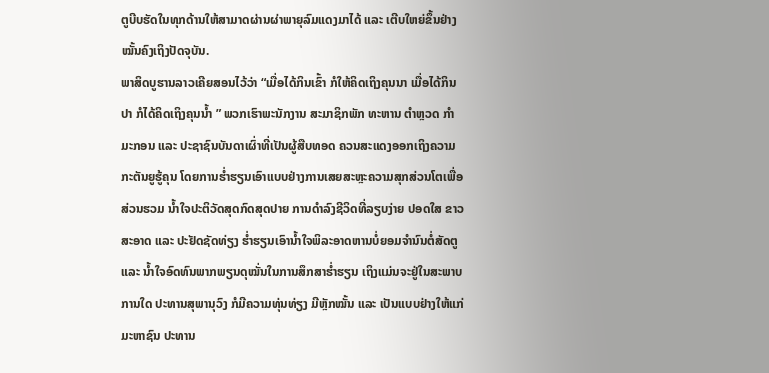ຕູບີບຮັດໃນທຸກດ້ານໃຫ້ສາມາດຜ່ານຜ່າພາຍຸລົມແດງມາໄດ້ ແລະ ເຕີບໃຫຍ່ຂຶ້ນຢ່າງໝັ້ນຄົງເຖິງປັດຈຸບັນ.
ພາສິດບູຮານລາວເຄີຍສອນໄວ້ວ່າ “ເມື່ອໄດ້ກິນເຂົ້າ ກໍໃຫ້ຄິດເຖິງຄຸນນາ ເມື່ອໄດ້ກິນປາ ກໍໄດ້ຄິດເຖິງຄຸນນ້ຳ ” ພວກເຮົາພະນັກງານ ສະມາຊິກພັກ ທະຫານ ຕຳຫຼວດ ກຳມະກອນ ແລະ ປະຊາຊົນບັນດາເຜົ່າທີ່ເປັນຜູ້ສືບທອດ ຄວນສະແດງອອກເຖິງຄວາມກະຕັນຍູຮູ້ຄຸນ ໂດຍການຮ່ຳຮຽນເອົາແບບຢ່າງການເສຍສະຫຼະຄວາມສຸກສ່ວນໂຕເພື່ອສ່ວນຮວມ ນ້ຳໃຈປະຕິວັດສຸດກົດສຸດປາຍ ການດຳລົງຊີວິດທີ່ລຽບງ່າຍ ປອດໃສ ຂາວສະອາດ ແລະ ປະຢັດຊັດທ່ຽງ ຮ່ຳຮຽນເອົານ້ຳໃຈພິລະອາດຫານບໍ່ຍອມຈຳນົນຕໍ່ສັດຕູ ແລະ ນ້ຳໃຈອົດທົນພາກພຽນດຸໝັ່ນໃນການສຶກສາຮ່ຳຮຽນ ເຖິງແມ່ນຈະຢູ່ໃນສະພາບການໃດ ປະທານສຸພານຸວົງ ກໍມີຄວາມທຸ່ນທ່ຽງ ມີຫຼັກໝັ້ນ ແລະ ເປັນແບບຢ່າງໃຫ້ແກ່ມະຫາຊົນ ປະທານ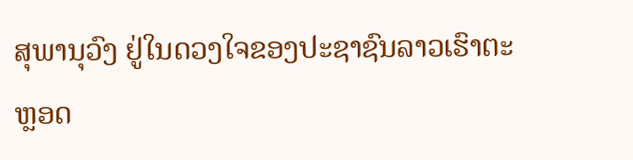ສຸພານຸວົງ ຢູ່ໃນດວງໃຈຂອງປະຊາຊົນລາວເຮົາຕະຫຼອດ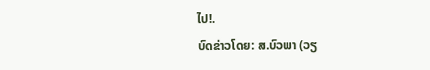ໄປ!.
ບົດຂ່າວໂດຍ: ສ.ບົວພາ (ວຽ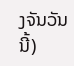ງຈັນວັນນີ້)